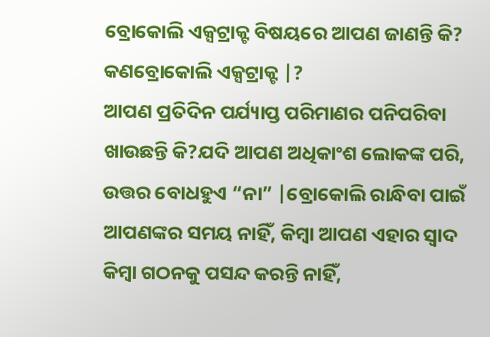ବ୍ରୋକୋଲି ଏକ୍ସଟ୍ରାକ୍ଟ ବିଷୟରେ ଆପଣ ଜାଣନ୍ତି କି?
କଣବ୍ରୋକୋଲି ଏକ୍ସଟ୍ରାକ୍ଟ |?
ଆପଣ ପ୍ରତିଦିନ ପର୍ଯ୍ୟାପ୍ତ ପରିମାଣର ପନିପରିବା ଖାଉଛନ୍ତି କି?ଯଦି ଆପଣ ଅଧିକାଂଶ ଲୋକଙ୍କ ପରି, ଉତ୍ତର ବୋଧହୁଏ “ନା” |ବ୍ରୋକୋଲି ରାନ୍ଧିବା ପାଇଁ ଆପଣଙ୍କର ସମୟ ନାହିଁ, କିମ୍ବା ଆପଣ ଏହାର ସ୍ୱାଦ କିମ୍ବା ଗଠନକୁ ପସନ୍ଦ କରନ୍ତି ନାହିଁ,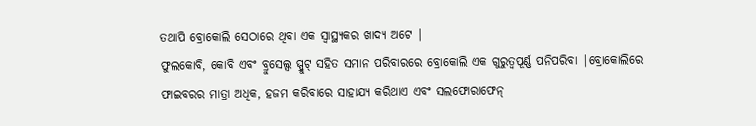ତଥାପି ବ୍ରୋକୋଲି ସେଠାରେ ଥିବା ଏକ ସ୍ୱାସ୍ଥ୍ୟକର ଖାଦ୍ୟ ଅଟେ |
ଫୁଲକୋବି, କୋବି ଏବଂ ବ୍ରୁସେଲ୍ସ ସ୍ପ୍ରୁଟ୍ ସହିତ ସମାନ ପରିବାରରେ ବ୍ରୋକୋଲି ଏକ ଗୁରୁତ୍ୱପୂର୍ଣ୍ଣ ପନିପରିବା |ବ୍ରୋକୋଲିରେ ଫାଇବରର ମାତ୍ରା ଅଧିକ, ହଜମ କରିବାରେ ସାହାଯ୍ୟ କରିଥାଏ ଏବଂ ସଲଫୋରାଫେନ୍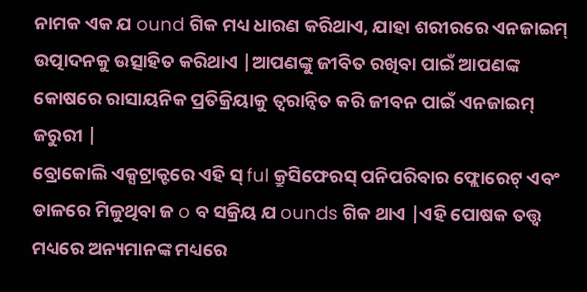ନାମକ ଏକ ଯ ound ଗିକ ମଧ୍ୟ ଧାରଣ କରିଥାଏ, ଯାହା ଶରୀରରେ ଏନଜାଇମ୍ ଉତ୍ପାଦନକୁ ଉତ୍ସାହିତ କରିଥାଏ |ଆପଣଙ୍କୁ ଜୀବିତ ରଖିବା ପାଇଁ ଆପଣଙ୍କ କୋଷରେ ରାସାୟନିକ ପ୍ରତିକ୍ରିୟାକୁ ତ୍ୱରାନ୍ୱିତ କରି ଜୀବନ ପାଇଁ ଏନଜାଇମ୍ ଜରୁରୀ |
ବ୍ରୋକୋଲି ଏକ୍ସଟ୍ରାକ୍ଟରେ ଏହି ସ୍ ful କ୍ରୁସିଫେରସ୍ ପନିପରିବାର ଫ୍ଲୋରେଟ୍ ଏବଂ ଡାଳରେ ମିଳୁଥିବା ଜ o ବ ସକ୍ରିୟ ଯ ounds ଗିକ ଥାଏ |ଏହି ପୋଷକ ତତ୍ତ୍ୱ ମଧ୍ୟରେ ଅନ୍ୟମାନଙ୍କ ମଧ୍ୟରେ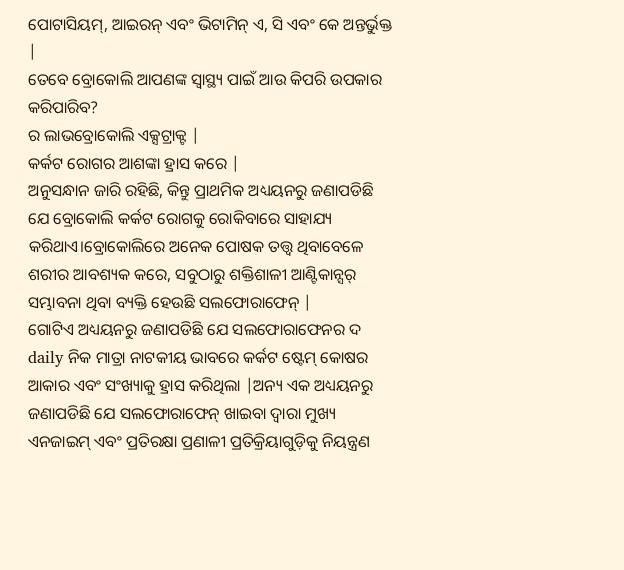ପୋଟାସିୟମ୍, ଆଇରନ୍ ଏବଂ ଭିଟାମିନ୍ ଏ, ସି ଏବଂ କେ ଅନ୍ତର୍ଭୁକ୍ତ |
ତେବେ ବ୍ରୋକୋଲି ଆପଣଙ୍କ ସ୍ୱାସ୍ଥ୍ୟ ପାଇଁ ଆଉ କିପରି ଉପକାର କରିପାରିବ?
ର ଲାଭବ୍ରୋକୋଲି ଏକ୍ସଟ୍ରାକ୍ଟ |
କର୍କଟ ରୋଗର ଆଶଙ୍କା ହ୍ରାସ କରେ |
ଅନୁସନ୍ଧାନ ଜାରି ରହିଛି, କିନ୍ତୁ ପ୍ରାଥମିକ ଅଧ୍ୟୟନରୁ ଜଣାପଡିଛି ଯେ ବ୍ରୋକୋଲି କର୍କଟ ରୋଗକୁ ରୋକିବାରେ ସାହାଯ୍ୟ କରିଥାଏ।ବ୍ରୋକୋଲିରେ ଅନେକ ପୋଷକ ତତ୍ତ୍ୱ ଥିବାବେଳେ ଶରୀର ଆବଶ୍ୟକ କରେ, ସବୁଠାରୁ ଶକ୍ତିଶାଳୀ ଆଣ୍ଟିକାନ୍ସର୍ ସମ୍ଭାବନା ଥିବା ବ୍ୟକ୍ତି ହେଉଛି ସଲଫୋରାଫେନ୍ |
ଗୋଟିଏ ଅଧ୍ୟୟନରୁ ଜଣାପଡିଛି ଯେ ସଲଫୋରାଫେନର ଦ daily ନିକ ମାତ୍ରା ନାଟକୀୟ ଭାବରେ କର୍କଟ ଷ୍ଟେମ୍ କୋଷର ଆକାର ଏବଂ ସଂଖ୍ୟାକୁ ହ୍ରାସ କରିଥିଲା |ଅନ୍ୟ ଏକ ଅଧ୍ୟୟନରୁ ଜଣାପଡିଛି ଯେ ସଲଫୋରାଫେନ୍ ଖାଇବା ଦ୍ୱାରା ମୁଖ୍ୟ ଏନଜାଇମ୍ ଏବଂ ପ୍ରତିରକ୍ଷା ପ୍ରଣାଳୀ ପ୍ରତିକ୍ରିୟାଗୁଡ଼ିକୁ ନିୟନ୍ତ୍ରଣ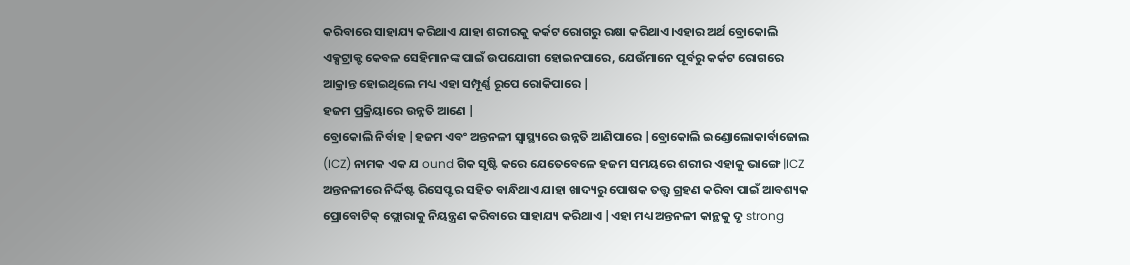କରିବାରେ ସାହାଯ୍ୟ କରିଥାଏ ଯାହା ଶରୀରକୁ କର୍କଟ ରୋଗରୁ ରକ୍ଷା କରିଥାଏ।ଏହାର ଅର୍ଥ ବ୍ରୋକୋଲି ଏକ୍ସଟ୍ରାକ୍ଟ କେବଳ ସେହିମାନଙ୍କ ପାଇଁ ଉପଯୋଗୀ ହୋଇନପାରେ, ଯେଉଁମାନେ ପୂର୍ବରୁ କର୍କଟ ରୋଗରେ ଆକ୍ରାନ୍ତ ହୋଇଥିଲେ ମଧ୍ୟ ଏହା ସମ୍ପୂର୍ଣ୍ଣ ରୂପେ ରୋକିପାରେ |
ହଜମ ପ୍ରକ୍ରିୟାରେ ଉନ୍ନତି ଆଣେ |
ବ୍ରୋକୋଲି ନିର୍ବାହ |ହଜମ ଏବଂ ଅନ୍ତନଳୀ ସ୍ୱାସ୍ଥ୍ୟରେ ଉନ୍ନତି ଆଣିପାରେ |ବ୍ରୋକୋଲି ଇଣ୍ଡୋଲୋକାର୍ବାଜୋଲ (ICZ) ନାମକ ଏକ ଯ ound ଗିକ ସୃଷ୍ଟି କରେ ଯେତେବେଳେ ହଜମ ସମୟରେ ଶରୀର ଏହାକୁ ଭାଙ୍ଗେ |ICZ ଅନ୍ତନଳୀରେ ନିର୍ଦ୍ଦିଷ୍ଟ ରିସେପ୍ଟର ସହିତ ବାନ୍ଧିଥାଏ ଯାହା ଖାଦ୍ୟରୁ ପୋଷକ ତତ୍ତ୍ୱ ଗ୍ରହଣ କରିବା ପାଇଁ ଆବଶ୍ୟକ ପ୍ରୋବୋଟିକ୍ ଫ୍ଲୋରାକୁ ନିୟନ୍ତ୍ରଣ କରିବାରେ ସାହାଯ୍ୟ କରିଥାଏ |ଏହା ମଧ୍ୟ ଅନ୍ତନଳୀ କାନ୍ଥକୁ ଦୃ strong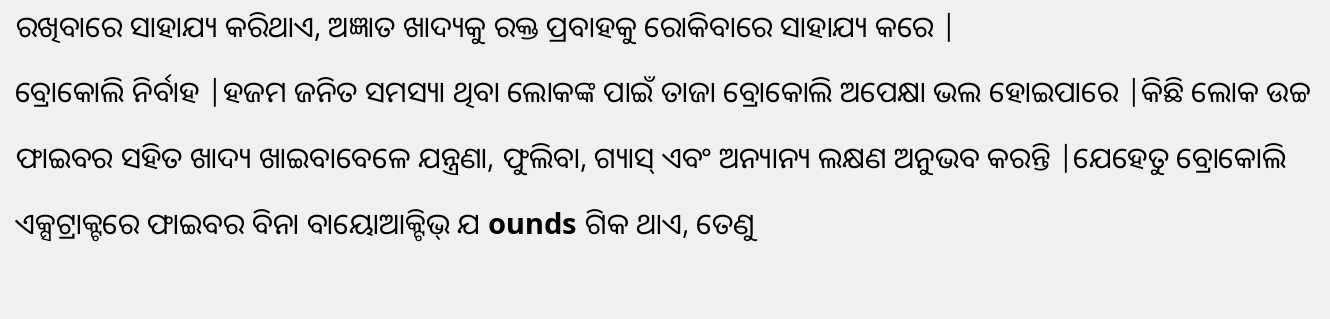ରଖିବାରେ ସାହାଯ୍ୟ କରିଥାଏ, ଅଜ୍ଞାତ ଖାଦ୍ୟକୁ ରକ୍ତ ପ୍ରବାହକୁ ରୋକିବାରେ ସାହାଯ୍ୟ କରେ |
ବ୍ରୋକୋଲି ନିର୍ବାହ |ହଜମ ଜନିତ ସମସ୍ୟା ଥିବା ଲୋକଙ୍କ ପାଇଁ ତାଜା ବ୍ରୋକୋଲି ଅପେକ୍ଷା ଭଲ ହୋଇପାରେ |କିଛି ଲୋକ ଉଚ୍ଚ ଫାଇବର ସହିତ ଖାଦ୍ୟ ଖାଇବାବେଳେ ଯନ୍ତ୍ରଣା, ଫୁଲିବା, ଗ୍ୟାସ୍ ଏବଂ ଅନ୍ୟାନ୍ୟ ଲକ୍ଷଣ ଅନୁଭବ କରନ୍ତି |ଯେହେତୁ ବ୍ରୋକୋଲି ଏକ୍ସଟ୍ରାକ୍ଟରେ ଫାଇବର ବିନା ବାୟୋଆକ୍ଟିଭ୍ ଯ ounds ଗିକ ଥାଏ, ତେଣୁ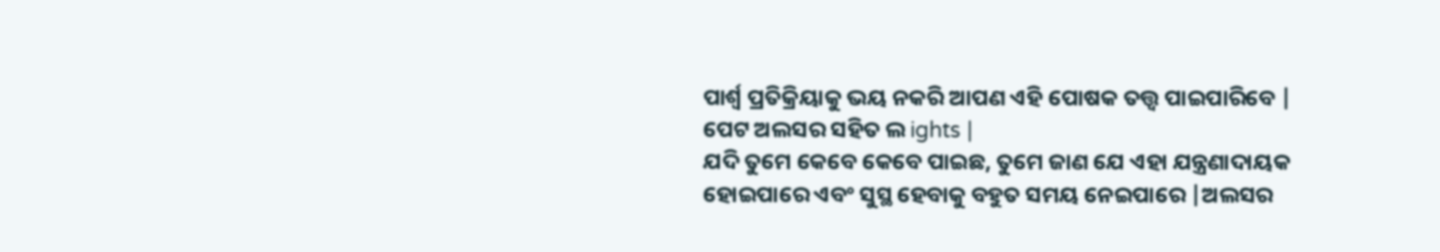ପାର୍ଶ୍ୱ ପ୍ରତିକ୍ରିୟାକୁ ଭୟ ନକରି ଆପଣ ଏହି ପୋଷକ ତତ୍ତ୍ୱ ପାଇପାରିବେ |
ପେଟ ଅଲସର ସହିତ ଲ ights |
ଯଦି ତୁମେ କେବେ କେବେ ପାଇଛ, ତୁମେ ଜାଣ ଯେ ଏହା ଯନ୍ତ୍ରଣାଦାୟକ ହୋଇପାରେ ଏବଂ ସୁସ୍ଥ ହେବାକୁ ବହୁତ ସମୟ ନେଇପାରେ |ଅଲସର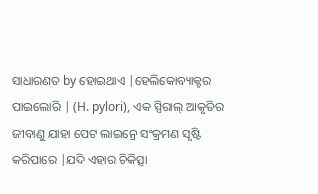ସାଧାରଣତ by ହୋଇଥାଏ |ହେଲିକୋବ୍ୟାକ୍ଟର ପାଇଲୋରି | (H. pylori), ଏକ ସ୍ପିରାଲ୍ ଆକୃତିର ଜୀବାଣୁ ଯାହା ପେଟ ଲାଇନ୍ରେ ସଂକ୍ରମଣ ସୃଷ୍ଟି କରିପାରେ |ଯଦି ଏହାର ଚିକିତ୍ସା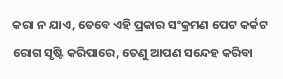କରା ନ ଯାଏ, ତେବେ ଏହି ପ୍ରକାର ସଂକ୍ରମଣ ପେଟ କର୍କଟ ରୋଗ ସୃଷ୍ଟି କରିପାରେ, ତେଣୁ ଆପଣ ସନ୍ଦେହ କରିବା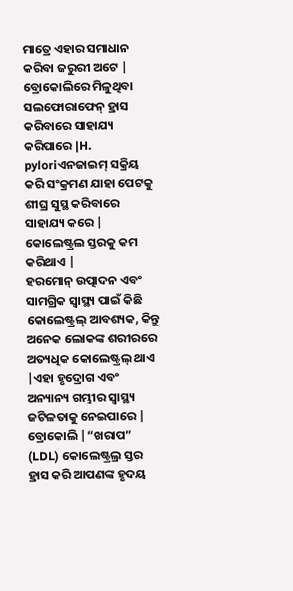ମାତ୍ରେ ଏହାର ସମାଧାନ କରିବା ଜରୁରୀ ଅଟେ |
ବ୍ରୋକୋଲିରେ ମିଳୁଥିବା ସଲଫୋରାଫେନ୍ ହ୍ରାସ କରିବାରେ ସାହାଯ୍ୟ କରିପାରେ |H. pyloriଏନଜାଇମ୍ ସକ୍ରିୟ କରି ସଂକ୍ରମଣ ଯାହା ପେଟକୁ ଶୀଘ୍ର ସୁସ୍ଥ କରିବାରେ ସାହାଯ୍ୟ କରେ |
କୋଲେଷ୍ଟ୍ରଲ ସ୍ତରକୁ କମ କରିଥାଏ |
ହରମୋନ୍ ଉତ୍ପାଦନ ଏବଂ ସାମଗ୍ରିକ ସ୍ୱାସ୍ଥ୍ୟ ପାଇଁ କିଛି କୋଲେଷ୍ଟ୍ରଲ୍ ଆବଶ୍ୟକ, କିନ୍ତୁ ଅନେକ ଲୋକଙ୍କ ଶରୀରରେ ଅତ୍ୟଧିକ କୋଲେଷ୍ଟ୍ରଲ୍ ଥାଏ |ଏହା ହୃଦ୍ରୋଗ ଏବଂ ଅନ୍ୟାନ୍ୟ ଗମ୍ଭୀର ସ୍ୱାସ୍ଥ୍ୟ ଜଟିଳତାକୁ ନେଇପାରେ |
ବ୍ରୋକୋଲି |“ଖରାପ” (LDL) କୋଲେଷ୍ଟ୍ରଲ୍ର ସ୍ତର ହ୍ରାସ କରି ଆପଣଙ୍କ ହୃଦୟ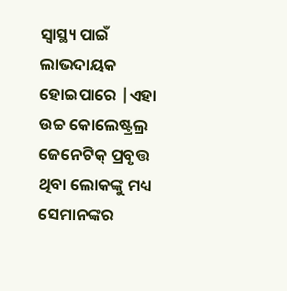ସ୍ୱାସ୍ଥ୍ୟ ପାଇଁ ଲାଭଦାୟକ ହୋଇପାରେ |ଏହା ଉଚ୍ଚ କୋଲେଷ୍ଟ୍ରଲ୍ର ଜେନେଟିକ୍ ପ୍ରବୃତ୍ତ ଥିବା ଲୋକଙ୍କୁ ମଧ୍ୟ ସେମାନଙ୍କର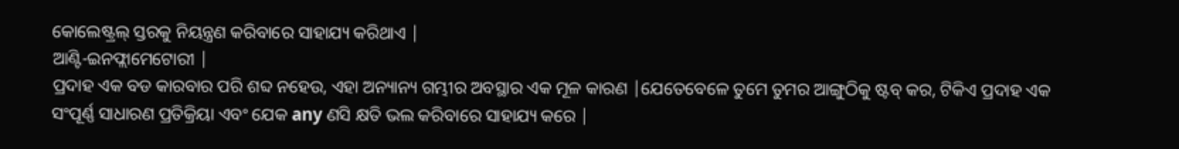କୋଲେଷ୍ଟ୍ରଲ୍ ସ୍ତରକୁ ନିୟନ୍ତ୍ରଣ କରିବାରେ ସାହାଯ୍ୟ କରିଥାଏ |
ଆଣ୍ଟି-ଇନଫ୍ଲାମେଟୋରୀ |
ପ୍ରଦାହ ଏକ ବଡ କାରବାର ପରି ଶବ୍ଦ ନହେଉ, ଏହା ଅନ୍ୟାନ୍ୟ ଗମ୍ଭୀର ଅବସ୍ଥାର ଏକ ମୂଳ କାରଣ |ଯେତେବେଳେ ତୁମେ ତୁମର ଆଙ୍ଗୁଠିକୁ ଷ୍ଟବ୍ କର, ଟିକିଏ ପ୍ରଦାହ ଏକ ସଂପୂର୍ଣ୍ଣ ସାଧାରଣ ପ୍ରତିକ୍ରିୟା ଏବଂ ଯେକ any ଣସି କ୍ଷତି ଭଲ କରିବାରେ ସାହାଯ୍ୟ କରେ |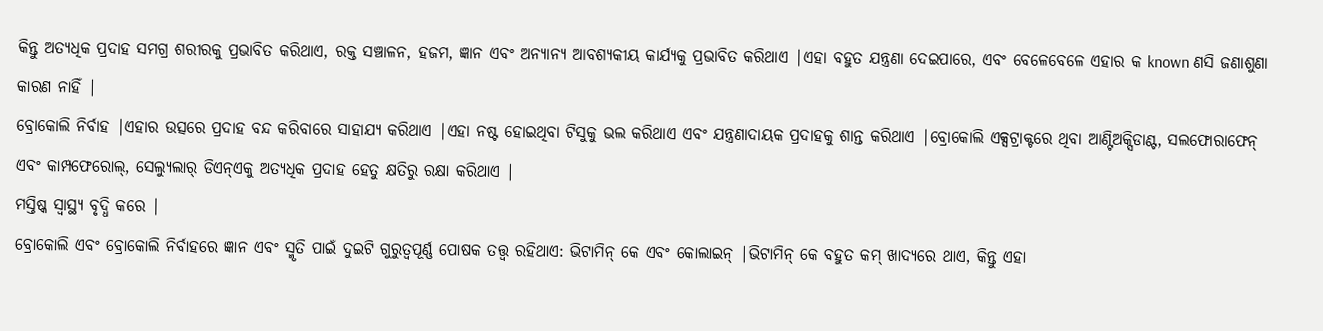କିନ୍ତୁ ଅତ୍ୟଧିକ ପ୍ରଦାହ ସମଗ୍ର ଶରୀରକୁ ପ୍ରଭାବିତ କରିଥାଏ, ରକ୍ତ ସଞ୍ଚାଳନ, ହଜମ, ଜ୍ଞାନ ଏବଂ ଅନ୍ୟାନ୍ୟ ଆବଶ୍ୟକୀୟ କାର୍ଯ୍ୟକୁ ପ୍ରଭାବିତ କରିଥାଏ |ଏହା ବହୁତ ଯନ୍ତ୍ରଣା ଦେଇପାରେ, ଏବଂ ବେଳେବେଳେ ଏହାର କ known ଣସି ଜଣାଶୁଣା କାରଣ ନାହିଁ |
ବ୍ରୋକୋଲି ନିର୍ବାହ |ଏହାର ଉତ୍ସରେ ପ୍ରଦାହ ବନ୍ଦ କରିବାରେ ସାହାଯ୍ୟ କରିଥାଏ |ଏହା ନଷ୍ଟ ହୋଇଥିବା ଟିସୁକୁ ଭଲ କରିଥାଏ ଏବଂ ଯନ୍ତ୍ରଣାଦାୟକ ପ୍ରଦାହକୁ ଶାନ୍ତ କରିଥାଏ |ବ୍ରୋକୋଲି ଏକ୍ସଟ୍ରାକ୍ଟରେ ଥିବା ଆଣ୍ଟିଅକ୍ସିଡାଣ୍ଟ, ସଲଫୋରାଫେନ୍ ଏବଂ କାମ୍ପଫେରୋଲ୍, ସେଲ୍ୟୁଲାର୍ ଡିଏନ୍ଏକୁ ଅତ୍ୟଧିକ ପ୍ରଦାହ ହେତୁ କ୍ଷତିରୁ ରକ୍ଷା କରିଥାଏ |
ମସ୍ତିଷ୍କ ସ୍ୱାସ୍ଥ୍ୟ ବୃଦ୍ଧି କରେ |
ବ୍ରୋକୋଲି ଏବଂ ବ୍ରୋକୋଲି ନିର୍ବାହରେ ଜ୍ଞାନ ଏବଂ ସ୍ମୃତି ପାଇଁ ଦୁଇଟି ଗୁରୁତ୍ୱପୂର୍ଣ୍ଣ ପୋଷକ ତତ୍ତ୍ୱ ରହିଥାଏ: ଭିଟାମିନ୍ କେ ଏବଂ କୋଲାଇନ୍ |ଭିଟାମିନ୍ କେ ବହୁତ କମ୍ ଖାଦ୍ୟରେ ଥାଏ, କିନ୍ତୁ ଏହା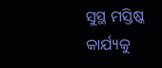ସୁସ୍ଥ ମସ୍ତିଷ୍କ କାର୍ଯ୍ୟକୁ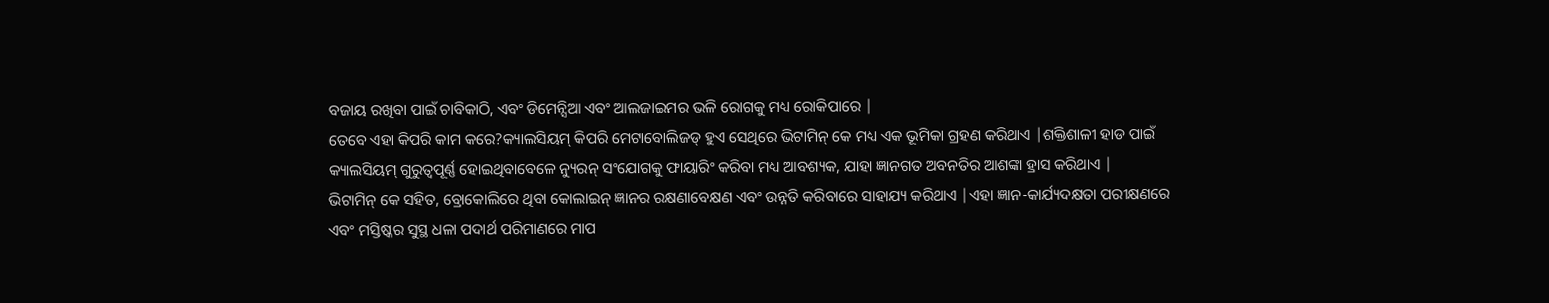ବଜାୟ ରଖିବା ପାଇଁ ଚାବିକାଠି, ଏବଂ ଡିମେନ୍ସିଆ ଏବଂ ଆଲଜାଇମର ଭଳି ରୋଗକୁ ମଧ୍ୟ ରୋକିପାରେ |
ତେବେ ଏହା କିପରି କାମ କରେ?କ୍ୟାଲସିୟମ୍ କିପରି ମେଟାବୋଲିଜଡ୍ ହୁଏ ସେଥିରେ ଭିଟାମିନ୍ କେ ମଧ୍ୟ ଏକ ଭୂମିକା ଗ୍ରହଣ କରିଥାଏ |ଶକ୍ତିଶାଳୀ ହାଡ ପାଇଁ କ୍ୟାଲସିୟମ୍ ଗୁରୁତ୍ୱପୂର୍ଣ୍ଣ ହୋଇଥିବାବେଳେ ନ୍ୟୁରନ୍ ସଂଯୋଗକୁ ଫାୟାରିଂ କରିବା ମଧ୍ୟ ଆବଶ୍ୟକ, ଯାହା ଜ୍ଞାନଗତ ଅବନତିର ଆଶଙ୍କା ହ୍ରାସ କରିଥାଏ |
ଭିଟାମିନ୍ କେ ସହିତ, ବ୍ରୋକୋଲିରେ ଥିବା କୋଲାଇନ୍ ଜ୍ଞାନର ରକ୍ଷଣାବେକ୍ଷଣ ଏବଂ ଉନ୍ନତି କରିବାରେ ସାହାଯ୍ୟ କରିଥାଏ |ଏହା ଜ୍ଞାନ-କାର୍ଯ୍ୟଦକ୍ଷତା ପରୀକ୍ଷଣରେ ଏବଂ ମସ୍ତିଷ୍କର ସୁସ୍ଥ ଧଳା ପଦାର୍ଥ ପରିମାଣରେ ମାପ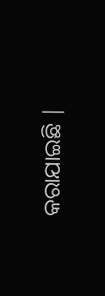କରାଯାଇଛି |